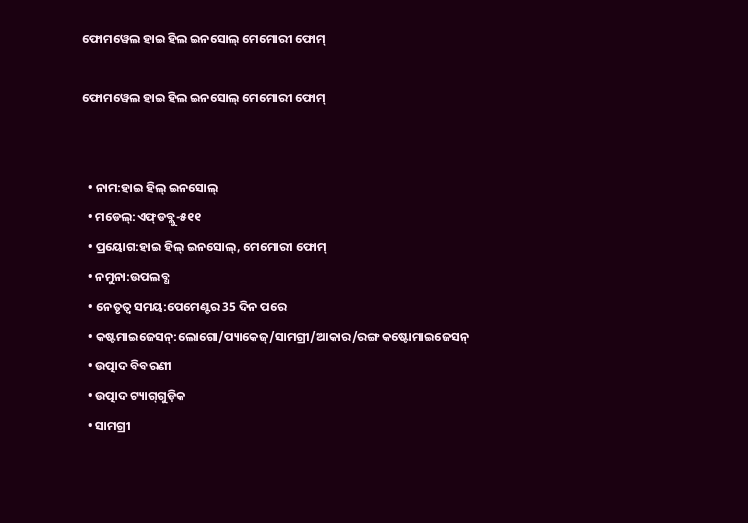ଫୋମୱେଲ ହାଇ ହିଲ ଇନସୋଲ୍ ମେମୋରୀ ଫୋମ୍

ଫୋମୱେଲ ହାଇ ହିଲ ଇନସୋଲ୍ ମେମୋରୀ ଫୋମ୍


  • ନାମ:ହାଇ ହିଲ୍ ଇନସୋଲ୍
  • ମଡେଲ୍:ଏଫ୍‌ଡବ୍ଲୁ-୫୧୧
  • ପ୍ରୟୋଗ:ହାଇ ହିଲ୍ ଇନସୋଲ୍, ମେମୋରୀ ଫୋମ୍
  • ନମୁନା:ଉପଲବ୍ଧ
  • ନେତୃତ୍ୱ ସମୟ:ପେମେଣ୍ଟର 35 ଦିନ ପରେ
  • କଷ୍ଟମାଇଜେସନ୍:ଲୋଗୋ/ପ୍ୟାକେଜ୍/ସାମଗ୍ରୀ/ଆକାର/ରଙ୍ଗ କଷ୍ଟୋମାଇଜେସନ୍
  • ଉତ୍ପାଦ ବିବରଣୀ
  • ଉତ୍ପାଦ ଟ୍ୟାଗ୍‌ଗୁଡ଼ିକ
  • ସାମଗ୍ରୀ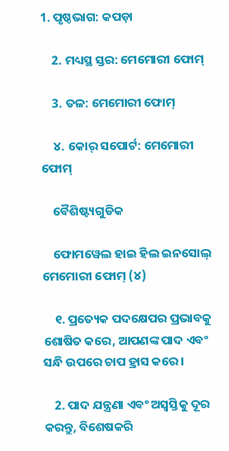1. ପୃଷ୍ଠଭାଗ: କପଡ଼ା

    2. ମଧ୍ୟସ୍ଥ ସ୍ତର: ମେମୋରୀ ଫୋମ୍

    3. ତଳ: ମେମୋରୀ ଫୋମ୍

    ୪. କୋର୍ ସପୋର୍ଟ: ମେମୋରୀ ଫୋମ୍

    ବୈଶିଷ୍ଟ୍ୟଗୁଡିକ

    ଫୋମୱେଲ ହାଇ ହିଲ ଇନସୋଲ୍ ମେମୋରୀ ଫୋମ୍ (୪)

    ୧. ପ୍ରତ୍ୟେକ ପଦକ୍ଷେପର ପ୍ରଭାବକୁ ଶୋଷିତ କରେ, ଆପଣଙ୍କ ପାଦ ଏବଂ ସନ୍ଧି ଉପରେ ଚାପ ହ୍ରାସ କରେ।

    2. ପାଦ ଯନ୍ତ୍ରଣା ଏବଂ ଅସ୍ୱସ୍ତିକୁ ଦୂର କରନ୍ତୁ, ବିଶେଷକରି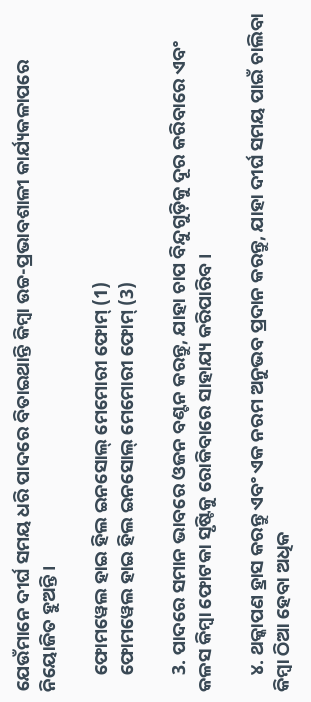ଯେଉଁମାନେ ଦୀର୍ଘ ସମୟ ଧରି ପାଦରେ ବିତାଇଥାନ୍ତି କିମ୍ବା ଉଚ୍ଚ-ପ୍ରଭାବଶାଳୀ କାର୍ଯ୍ୟକଳାପରେ ନିୟୋଜିତ ହୁଅନ୍ତି।

    ଫୋମୱେଲ ହାଇ ହିଲ ଇନସୋଲ୍ ମେମୋରୀ ଫୋମ୍ (1)
    ଫୋମୱେଲ ହାଇ ହିଲ ଇନସୋଲ୍ ମେମୋରୀ ଫୋମ୍ (3)

    3. ପାଦରେ ସମାନ ଭାବରେ ଓଜନ ବଣ୍ଟନ କରନ୍ତୁ, ଯାହା ଚାପ ବିନ୍ଦୁଗୁଡ଼ିକୁ ଦୂର କରିବାରେ ଏବଂ କଳସ କିମ୍ବା ଫୋଟକା ସୃଷ୍ଟିକୁ ରୋକିବାରେ ସାହାଯ୍ୟ କରିପାରିବ।

    ୪. ଥକ୍କାପଣ ହ୍ରାସ କରନ୍ତୁ ଏବଂ ଏକ ନରମ ଅନୁଭବ ପ୍ରଦାନ କରନ୍ତୁ, ଯାହା ଦୀର୍ଘ ସମୟ ପାଇଁ ଚାଲିବା କିମ୍ବା ଠିଆ ହେବା ଅଧିକ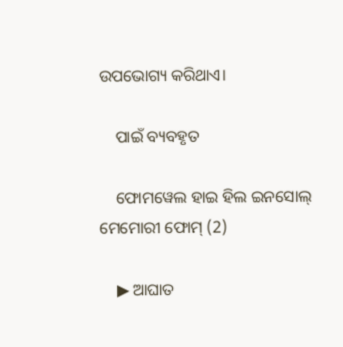ଉପଭୋଗ୍ୟ କରିଥାଏ।

    ପାଇଁ ବ୍ୟବହୃତ

    ଫୋମୱେଲ ହାଇ ହିଲ ଇନସୋଲ୍ ମେମୋରୀ ଫୋମ୍ (2)

    ▶ ଆଘାତ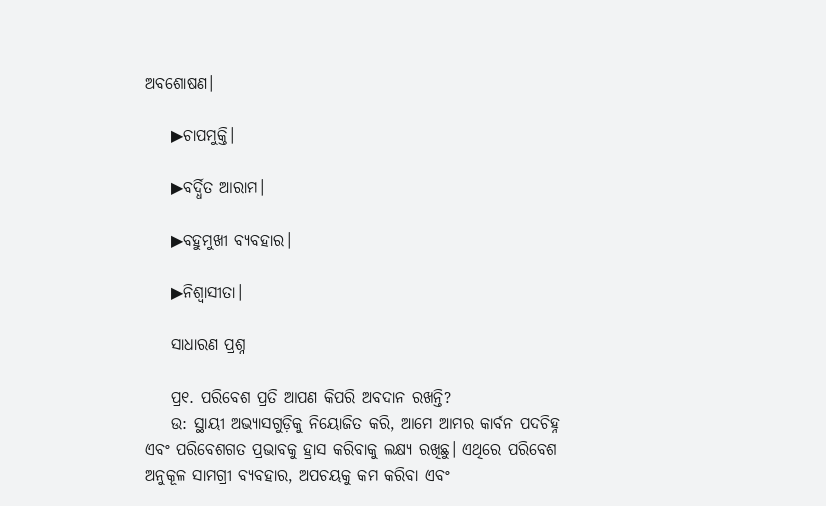ଅବଶୋଷଣ।

    ▶ଚାପମୁକ୍ତି।

    ▶ବର୍ଦ୍ଧିତ ଆରାମ।

    ▶ବହୁମୁଖୀ ବ୍ୟବହାର।

    ▶ନିଶ୍ୱାସୀତା।

    ସାଧାରଣ ପ୍ରଶ୍ନ

    ପ୍ର୧. ପରିବେଶ ପ୍ରତି ଆପଣ କିପରି ଅବଦାନ ରଖନ୍ତି?
    ଉ: ସ୍ଥାୟୀ ଅଭ୍ୟାସଗୁଡ଼ିକୁ ନିୟୋଜିତ କରି, ଆମେ ଆମର କାର୍ବନ ପଦଚିହ୍ନ ଏବଂ ପରିବେଶଗତ ପ୍ରଭାବକୁ ହ୍ରାସ କରିବାକୁ ଲକ୍ଷ୍ୟ ରଖିଛୁ। ଏଥିରେ ପରିବେଶ ଅନୁକୂଳ ସାମଗ୍ରୀ ବ୍ୟବହାର, ଅପଚୟକୁ କମ କରିବା ଏବଂ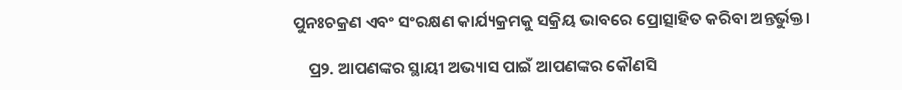ପୁନଃଚକ୍ରଣ ଏବଂ ସଂରକ୍ଷଣ କାର୍ଯ୍ୟକ୍ରମକୁ ସକ୍ରିୟ ଭାବରେ ପ୍ରୋତ୍ସାହିତ କରିବା ଅନ୍ତର୍ଭୁକ୍ତ।

    ପ୍ର୨. ଆପଣଙ୍କର ସ୍ଥାୟୀ ଅଭ୍ୟାସ ପାଇଁ ଆପଣଙ୍କର କୌଣସି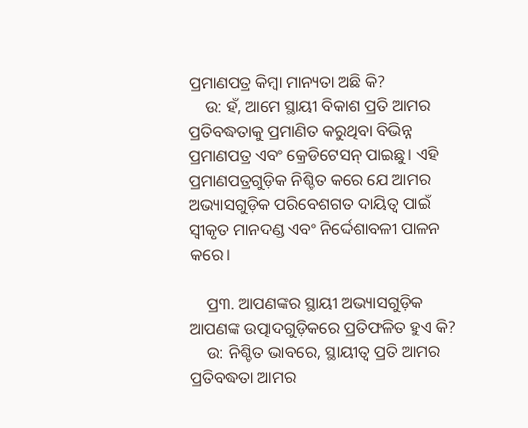ପ୍ରମାଣପତ୍ର କିମ୍ବା ମାନ୍ୟତା ଅଛି କି?
    ଉ: ହଁ, ଆମେ ସ୍ଥାୟୀ ବିକାଶ ପ୍ରତି ଆମର ପ୍ରତିବଦ୍ଧତାକୁ ପ୍ରମାଣିତ କରୁଥିବା ବିଭିନ୍ନ ପ୍ରମାଣପତ୍ର ଏବଂ କ୍ରେଡିଟେସନ୍ ପାଇଛୁ। ଏହି ପ୍ରମାଣପତ୍ରଗୁଡ଼ିକ ନିଶ୍ଚିତ କରେ ଯେ ଆମର ଅଭ୍ୟାସଗୁଡ଼ିକ ପରିବେଶଗତ ଦାୟିତ୍ୱ ପାଇଁ ସ୍ୱୀକୃତ ମାନଦଣ୍ଡ ଏବଂ ନିର୍ଦ୍ଦେଶାବଳୀ ପାଳନ କରେ।

    ପ୍ର୩. ଆପଣଙ୍କର ସ୍ଥାୟୀ ଅଭ୍ୟାସଗୁଡ଼ିକ ଆପଣଙ୍କ ଉତ୍ପାଦଗୁଡ଼ିକରେ ପ୍ରତିଫଳିତ ହୁଏ କି?
    ଉ: ନିଶ୍ଚିତ ଭାବରେ, ସ୍ଥାୟୀତ୍ୱ ପ୍ରତି ଆମର ପ୍ରତିବଦ୍ଧତା ଆମର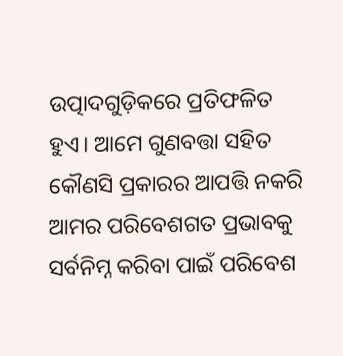ଉତ୍ପାଦଗୁଡ଼ିକରେ ପ୍ରତିଫଳିତ ହୁଏ। ଆମେ ଗୁଣବତ୍ତା ସହିତ କୌଣସି ପ୍ରକାରର ଆପତ୍ତି ନକରି ଆମର ପରିବେଶଗତ ପ୍ରଭାବକୁ ସର୍ବନିମ୍ନ କରିବା ପାଇଁ ପରିବେଶ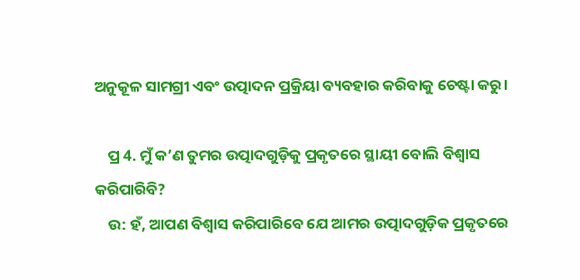ଅନୁକୂଳ ସାମଗ୍ରୀ ଏବଂ ଉତ୍ପାଦନ ପ୍ରକ୍ରିୟା ବ୍ୟବହାର କରିବାକୁ ଚେଷ୍ଟା କରୁ।

    ପ୍ର 4. ମୁଁ କ’ଣ ତୁମର ଉତ୍ପାଦଗୁଡ଼ିକୁ ପ୍ରକୃତରେ ସ୍ଥାୟୀ ବୋଲି ବିଶ୍ୱାସ କରିପାରିବି?
    ଉ: ହଁ, ଆପଣ ବିଶ୍ୱାସ କରିପାରିବେ ଯେ ଆମର ଉତ୍ପାଦଗୁଡ଼ିକ ପ୍ରକୃତରେ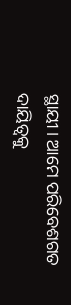ସ୍ଥାୟୀ। ଆମେ ପରିବେଶଗତ ଦାୟିତ୍ୱକୁ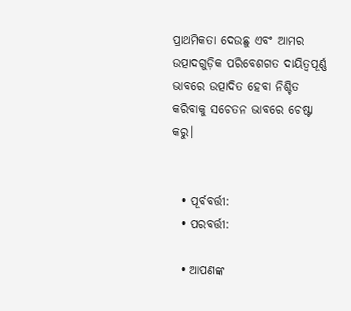ପ୍ରାଥମିକତା ଦେଉଛୁ ଏବଂ ଆମର ଉତ୍ପାଦଗୁଡ଼ିକ ପରିବେଶଗତ ଦାୟିତ୍ୱପୂର୍ଣ୍ଣ ଭାବରେ ଉତ୍ପାଦିତ ହେବା ନିଶ୍ଚିତ କରିବାକୁ ସଚେତନ ଭାବରେ ଚେଷ୍ଟା କରୁ।


  • ପୂର୍ବବର୍ତ୍ତୀ:
  • ପରବର୍ତ୍ତୀ:

  • ଆପଣଙ୍କ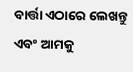ବାର୍ତ୍ତା ଏଠାରେ ଲେଖନ୍ତୁ ଏବଂ ଆମକୁ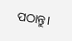ପଠାନ୍ତୁ।